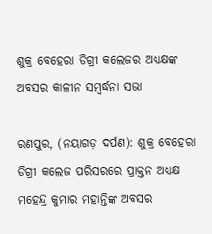ଶୁକ୍ର ବେହେରା ଡିଗ୍ରୀ କଲେଜର ଅଧ୍ୟକ୍ଷଙ୍କ ଅବସର କାଳୀନ ସମ୍ବର୍ଦ୍ଧନା ସଭା

ରଣପୁର, (ନୟାଗଡ଼ ଦର୍ପଣ): ଶୁକ୍ର ବେହେରା ଡିଗ୍ରୀ କଲେଜ ପରିସରରେ ପ୍ରାକ୍ତନ ଅଧ୍ୟକ୍ଷ ମହେନ୍ଦ୍ର କୁମାର ମହାନ୍ତିଙ୍କ ଅବସର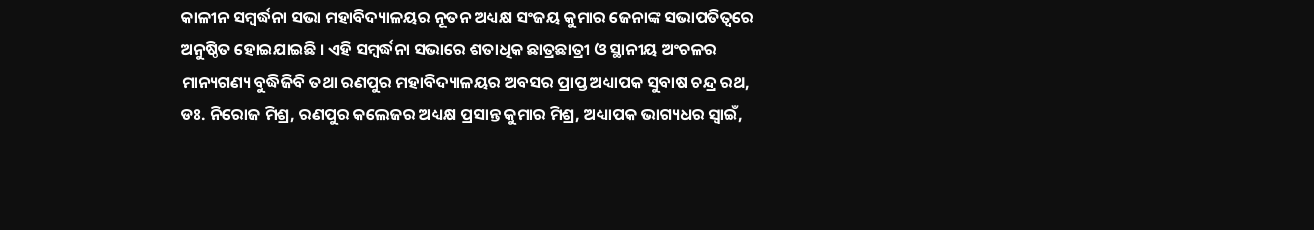କାଳୀନ ସମ୍ବର୍ଦ୍ଧନା ସଭା ମହାବିଦ୍ୟାଳୟର ନୂତନ ଅଧ୍ୟକ୍ଷ ସଂଜୟ କୁମାର ଜେନାଙ୍କ ସଭାପତିତ୍ୱରେ ଅନୁଷ୍ଠିତ ହୋଇଯାଇଛି । ଏହି ସମ୍ବର୍ଦ୍ଧନା ସଭାରେ ଶତାଧିକ ଛାତ୍ରଛାତ୍ରୀ ଓ ସ୍ଥାନୀୟ ଅଂଚଳର ମାନ୍ୟଗଣ୍ୟ ବୁଦ୍ଧିଜିବି ତଥା ରଣପୁର ମହାବିଦ୍ୟାଳୟର ଅବସର ପ୍ରାପ୍ତ ଅଧ୍ୟାପକ ସୁବାଷ ଚନ୍ଦ୍ର ରଥ, ଡଃ. ନିରୋଜ ମିଶ୍ର, ରଣପୁର କଲେଜର ଅଧ୍ୟକ୍ଷ ପ୍ରସାନ୍ତ କୁମାର ମିଶ୍ର, ଅଧ୍ୟାପକ ଭାଗ୍ୟଧର ସ୍ୱାଇଁ,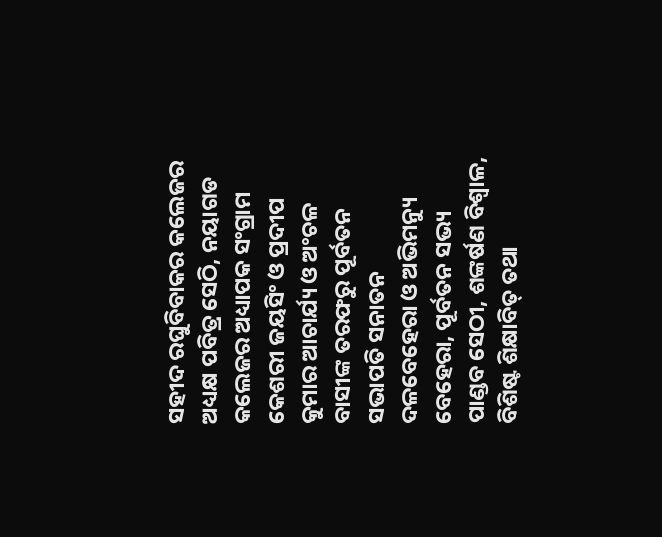ସହୀଦ ରଘୁବିବାକର କଲେଜର ଅଧ୍ୟକ୍ଷ ପବିତ୍ର ସେଠି, ନୟାଗଡ କଲେଜର ଅଧ୍ୟାପକ ସଂଗ୍ରାମ କେଶରୀ ଜୟସିଂ ଓ ପ୍ରଦୀପ କୁମାର ଆଚାର୍ଯ୍ୟ ଓ ଅଂଚଳ ବାସୀଙ୍କ ତରଫରୁ ପୂର୍ବତନ ସଭାପତି ସନାତନ ଦଳବେହେରା ଓ ଅଭିମନ୍ୟୁ ବେହେରା, ପୂର୍ବତନ ସଭ୍ୟ ପାଣ୍ଡବ ସେଠୀ, ଶଙ୍କର୍ଷଣ ବିଶ୍ୱାଳ, ବିଶିଷ୍ଟ ଶିକ୍ଷାବିତ୍ ତଥା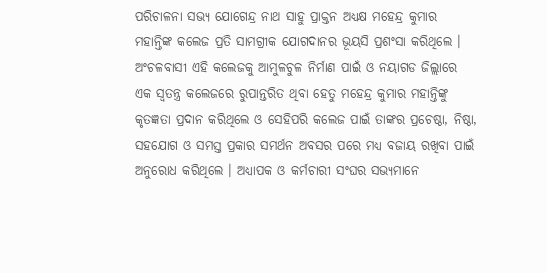ପରିଚାଳନା ସଭ୍ୟ ଯୋଗେନ୍ଦ୍ର ନାଥ ସାହୁ ପ୍ରାକ୍ତନ ଅଧ୍ୟକ୍ଷ ମହେନ୍ଦ୍ର କୁମାର ମହାନ୍ତିଙ୍କ କଲେଜ ପ୍ରତି ସାମଗ୍ରୀକ ଯୋଗଦାନର ଭୂୟସି ପ୍ରଶଂସା କରିଥିଲେ । ଅଂଚଳବାସୀ ଏହି କଲେଜକୁ ଆମୁଳଚୁଳ ନିର୍ମାଣ ପାଇଁ ଓ ନୟାଗଡ ଜିଲ୍ଲାରେ ଏକ ସ୍ୱତନ୍ତ୍ର କଲେଜରେ ରୁପାନ୍ତରିତ ଥିବା ହେତୁ ମହେନ୍ଦ୍ର କୁମାର ମହାନ୍ତିଙ୍କୁ କୃତଜ୍ଞତା ପ୍ରଦାନ କରିଥିଲେ ଓ ସେହିପରି କଲେଜ ପାଇଁ ତାଙ୍କର ପ୍ରଚେଷ୍ଠା, ନିଷ୍ଠା, ସହଯୋଗ ଓ ସମସ୍ତ ପ୍ରକାର ସମର୍ଥନ ଅବସର ପରେ ମଧ୍ୟ ବଜାୟ ରଖିବା ପାଇଁ ଅନୁରୋଧ କରିଥିଲେ । ଅଧ୍ୟାପକ ଓ କର୍ମଚାରୀ ସଂଘର ସଭ୍ୟମାନେ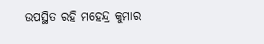ଉପସ୍ଥିତ ରହି ମହେନ୍ଦ୍ର କୁମାର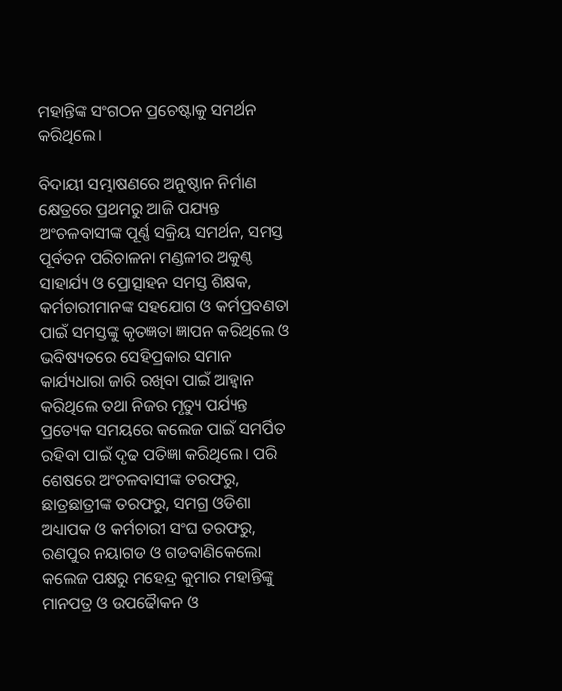ମହାନ୍ତିଙ୍କ ସଂଗଠନ ପ୍ରଚେଷ୍ଟାକୁ ସମର୍ଥନ କରିଥିଲେ।

ବିଦାୟୀ ସମ୍ଭାଷଣରେ ଅନୁଷ୍ଠାନ ନିର୍ମାଣ କ୍ଷେତ୍ରରେ ପ୍ରଥମରୁ ଆଜି ପଯ୍ୟନ୍ତ ଅଂଚଳବାସୀଙ୍କ ପୂର୍ଣ୍ଣ ସକ୍ରିୟ ସମର୍ଥନ, ସମସ୍ତ ପୂର୍ବତନ ପରିଚାଳନା ମଣ୍ଡଳୀର ଅକୁଣ୍ଠ ସାହାର୍ଯ୍ୟ ଓ ପ୍ରୋତ୍ସାହନ ସମସ୍ତ ଶିକ୍ଷକ, କର୍ମଚାରୀମାନଙ୍କ ସହଯୋଗ ଓ କର୍ମପ୍ରବଣତା ପାଇଁ ସମସ୍ତଙ୍କୁ କୃତଜ୍ଞତା ଜ୍ଞାପନ କରିଥିଲେ ଓ ଭବିଷ୍ୟତରେ ସେହିପ୍ରକାର ସମାନ କାର୍ଯ୍ୟଧାରା ଜାରି ରଖିବା ପାଇଁ ଆହ୍ୱାନ କରିଥିଲେ ତଥା ନିଜର ମୃତ୍ୟୁ ପର୍ଯ୍ୟନ୍ତ ପ୍ରତ୍ୟେକ ସମୟରେ କଲେଜ ପାଇଁ ସମର୍ପିତ ରହିବା ପାଇଁ ଦୃଢ ପତିଜ୍ଞା କରିଥିଲେ। ପରି ଶେଷରେ ଅଂଚଳବାସୀଙ୍କ ତରଫରୁ, ଛାତ୍ରଛାତ୍ରୀଙ୍କ ତରଫରୁ, ସମଗ୍ର ଓଡିଶା ଅଧ୍ୟାପକ ଓ କର୍ମଚାରୀ ସଂଘ ତରଫରୁ, ରଣପୁର ନୟାଗଡ ଓ ଗଡବାଣିକେଲୋ କଲେଜ ପକ୍ଷରୁ ମହେନ୍ଦ୍ର କୁମାର ମହାନ୍ତିଙ୍କୁ ମାନପତ୍ର ଓ ଉପଢୈାକନ ଓ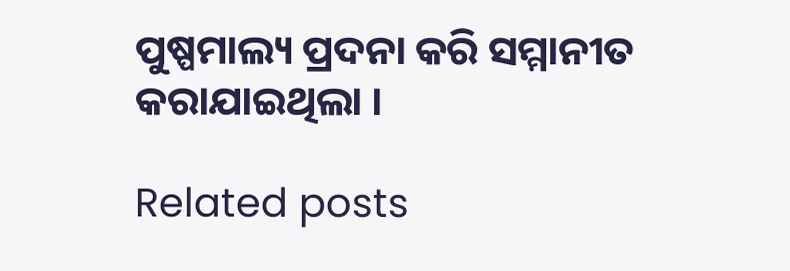ପୁଷ୍ପମାଲ୍ୟ ପ୍ରଦନା କରି ସମ୍ମାନୀତ କରାଯାଇଥିଲା ।

Related posts